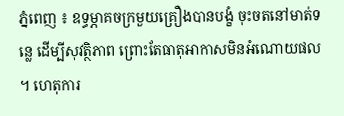ភ្នំពេញ ៖ ឧទ្ធម្ភាគចក្រមួយគ្រឿងបានបង្ខំ ចុះចតនៅមាត់ទន្លេ ដើម្បីសុវត្ថិភាព ព្រោះតែធាតុអាកាសមិនអំណោយផល ។ ហេតុការ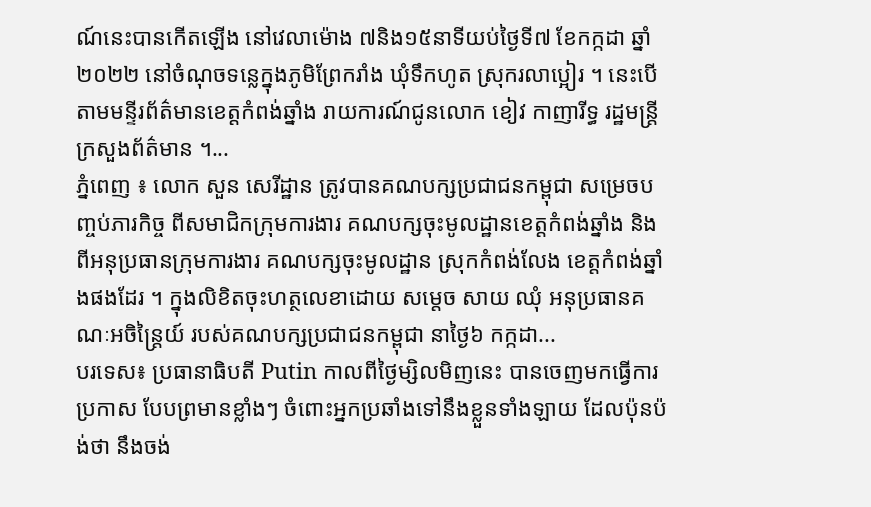ណ៍នេះបានកើតឡើង នៅវេលាម៉ោង ៧និង១៥នាទីយប់ថ្ងៃទី៧ ខែកក្កដា ឆ្នាំ២០២២ នៅចំណុចទន្លេក្នុងភូមិព្រែករាំង ឃុំទឹកហូត ស្រុករលាប្អៀរ ។ នេះបើតាមមន្ទីរព័ត៌មានខេត្តកំពង់ឆ្នាំង រាយការណ៍ជូនលោក ខៀវ កាញារីទ្ធ រដ្ឋមន្ត្រីក្រសួងព័ត៌មាន ។...
ភ្នំពេញ ៖ លោក សួន សេរីដ្ឋាន ត្រូវបានគណបក្សប្រជាជនកម្ពុជា សម្រេចបញ្ចប់ភារកិច្ច ពីសមាជិកក្រុមការងារ គណបក្សចុះមូលដ្ឋានខេត្តកំពង់ឆ្នាំង និងពីអនុប្រធានក្រុមការងារ គណបក្សចុះមូលដ្ឋាន ស្រុកកំពង់លែង ខេត្តកំពង់ឆ្នាំងផងដែរ ។ ក្នុងលិខិតចុះហត្ថលេខាដោយ សម្តេច សាយ ឈុំ អនុប្រធានគណៈអចិន្ត្រៃយ៍ របស់គណបក្សប្រជាជនកម្ពុជា នាថ្ងៃ៦ កក្កដា...
បរទេស៖ ប្រធានាធិបតី Putin កាលពីថ្ងៃម្សិលមិញនេះ បានចេញមកធ្វើការប្រកាស បែបព្រមានខ្លាំងៗ ចំពោះអ្នកប្រឆាំងទៅនឹងខ្លួនទាំងឡាយ ដែលប៉ុនប៉ង់ថា នឹងចង់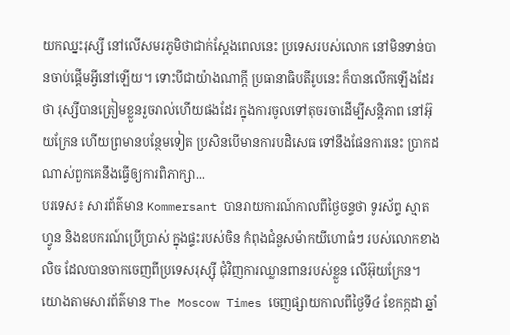យកឈ្នះរុស្សី នៅលើសមរភូមិថាជាក់ស្តែងពេលនេះ ប្រទេសរបស់លោក នៅមិនទាន់បានចាប់ផ្តើមអ្វីនៅឡើយ។ ទោះបីជាយ៉ាងណាក្តី ប្រធានាធិបតីរូបនេះ ក៏បានលើកឡើងដែរថា រុស្សីបានត្រៀមខ្លួនរួចរាល់ហើយផងដែរ ក្នុងការចូលទៅតុចរចាដើម្បីសន្តិភាព នៅអ៊ុយក្រែន ហើយព្រមានបន្ថែមទៀត ប្រសិនបើមានការបដិសេធ ទៅនឹងផែនការនេះ ប្រាកដណាស់ពួកគេនឹងធ្វើឲ្យការពិភាក្សា...
បរទេស៖ សារព័ត៌មាន Kommersant បានរាយការណ៍កាលពីថ្ងៃចន្ទថា ទូរស័ព្ទ ស្មាតហ្វូន និងឧបករណ៍ប្រើប្រាស់ ក្នុងផ្ទះរបស់ចិន កំពុងជំនួសម៉ាកយីហោធំៗ របស់លោកខាងលិច ដែលបានចាកចេញពីប្រទេសរុស្ស៊ី ជុំវិញការឈ្លានពានរបស់ខ្លួន លើអ៊ុយក្រែន។ យោងតាមសារព័ត៌មាន The Moscow Times ចេញផ្សាយកាលពីថ្ងៃទី៤ ខែកក្កដា ឆ្នាំ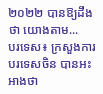២០២២ បានឱ្យដឹងថា យោងតាម...
បរទេស៖ ក្រសួងការបរទេសចិន បានអះអាងថា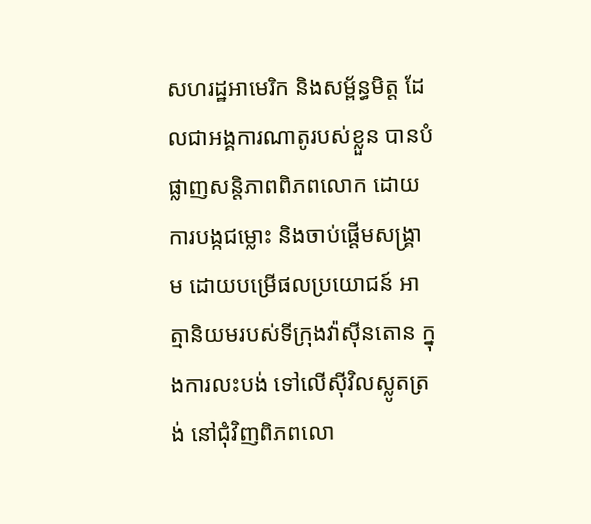សហរដ្ឋអាមេរិក និងសម្ព័ន្ធមិត្ត ដែលជាអង្គការណាតូរបស់ខ្លួន បានបំផ្លាញសន្តិភាពពិភពលោក ដោយការបង្កជម្លោះ និងចាប់ផ្តើមសង្គ្រាម ដោយបម្រើផលប្រយោជន៍ អាត្មានិយមរបស់ទីក្រុងវ៉ាស៊ីនតោន ក្នុងការលះបង់ ទៅលើស៊ីវិលស្លូតត្រង់ នៅជុំវិញពិភពលោ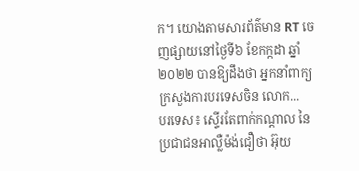ក។ យោងតាមសារព័ត៌មាន RT ចេញផ្សាយនៅថ្ងៃទី៦ ខែកក្កដា ឆ្នាំ២០២២ បានឱ្យដឹងថា អ្នកនាំពាក្យក្រសួងការបរទេសចិន លោក...
បរទេស៖ ស្ទើរតែពាក់កណ្តាល នៃប្រជាជនអាល្លឺម៉ង់ជឿថា អ៊ុយ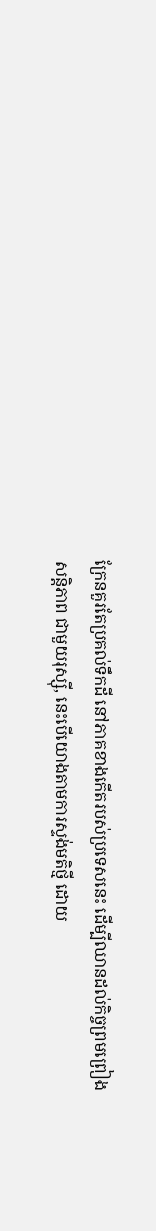ក្រែនគួរតែប្រគល់ទឹកដី នៅភាគខាងកើតរបស់ប្រទេសនេះ ដើម្បីឈានដល់កិច្ចព្រមព្រៀងសន្តិភាព ជាមួយរុស្ស៊ី, នេះបើយោងតាមការស្ទង់មតិថ្មី ដោយ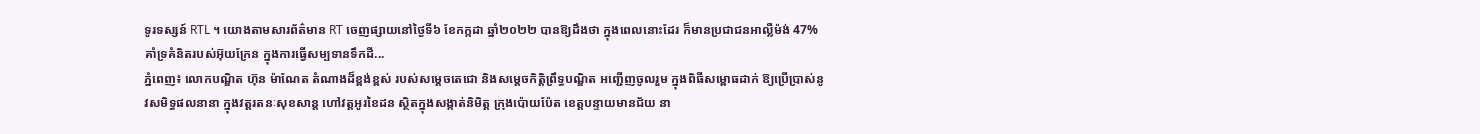ទូរទស្សន៍ RTL ។ យោងតាមសារព័ត៌មាន RT ចេញផ្សាយនៅថ្ងៃទី៦ ខែកក្កដា ឆ្នាំ២០២២ បានឱ្យដឹងថា ក្នុងពេលនោះដែរ ក៏មានប្រជាជនអាល្លឺម៉ង់ 47% គាំទ្រគំនិតរបស់អ៊ុយក្រែន ក្នុងការធ្វើសម្បទានទឹកដី...
ភ្នំពេញ៖ លោកបណ្ឌិត ហ៊ុន ម៉ាណែត តំណាងដ៏ខ្ពង់ខ្ពស់ របស់សម្តេចតេជោ និងសម្តេចកិត្តិព្រឹទ្ធបណ្ឌិត អញ្ជើញចូលរួម ក្នុងពិធីសម្ពោធដាក់ ឱ្យប្រើប្រាស់នូវសមិទ្ធផលនានា ក្នុងវត្តរតនៈសុខសាន្ត ហៅវត្តអូរខៃដន ស្ថិតក្នុងសង្កាត់និមិត្ត ក្រុងប៉ោយប៉ែត ខេត្តបន្ទាយមានជ័យ នា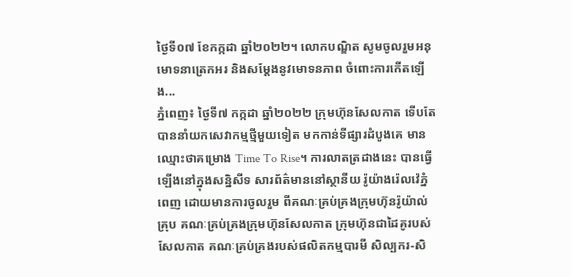ថ្ងៃទី០៧ ខែកក្កដា ឆ្នាំ២០២២។ លោកបណ្ឌិត សូមចូលរួមអនុមោទនាត្រេកអរ និងសម្តែងនូវមោទនភាព ចំពោះការកើតឡើង...
ភ្នំពេញ៖ ថ្ងៃទី៧ កក្កដា ឆ្នាំ២០២២ ក្រុមហ៊ុនសែលកាត ទើបតែបាននាំយកសេវាកម្មថ្មីមួយទៀត មកកាន់ទីផ្សារដំបូងគេ មានឈ្មោះថាគម្រោង Time To Rise។ ការលាតត្រដាងនេះ បានធ្វើឡើងនៅក្នុងសន្និសីទ សារព័ត៌មាននៅស្ថានីយ រ៉ូយ៉ាងរ៉េលវ៉េភ្នំពេញ ដោយមានការចូលរួម ពីគណៈគ្រប់គ្រងក្រុមហ៊ុនរ៉ូយ៉ាល់គ្រុប គណៈគ្រប់គ្រងក្រុមហ៊ុនសែលកាត ក្រុមហ៊ុនជាដៃគូរបស់សែលកាត គណៈគ្រប់គ្រងរបស់ផលិតកម្មបារមី សិល្បករ-សិ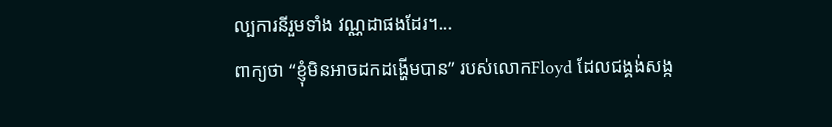ល្បការនីរួមទាំង វណ្ណដាផងដែរ។...
ពាក្យថា “ខ្ញុំមិនអាចដកដង្ហើមបាន” របស់លោកFloyd ដែលជង្គង់សង្ក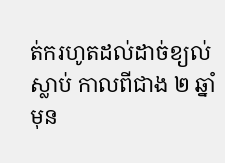ត់ករហូតដល់ដាច់ខ្យល់ស្លាប់ កាលពីជាង ២ ឆ្នាំមុន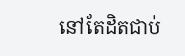នៅតែដិតជាប់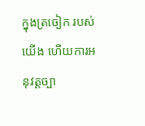ក្នុងត្រចៀក របស់យើង ហើយការអនុវត្តច្បា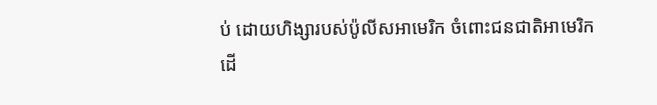ប់ ដោយហិង្សារបស់ប៉ូលីសអាមេរិក ចំពោះជនជាតិអាមេរិក ដើ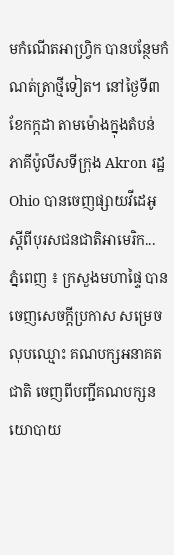មកំណើតអាហ្វ្រិក បានបន្ថែមកំណត់ត្រាថ្មីទៀត។ នៅថ្ងៃទី៣ខែកក្កដា តាមម៉ោងក្នុងតំបន់ ភាគីប៉ូលីសទីក្រុង Akron រដ្ឋ Ohio បានចេញផ្សាយវីដេអូ ស្តីពីបុរសជនជាតិអាមេរិក...
ភ្នំពេញ ៖ ក្រសួងមហាផ្ទៃ បានចេញសេចក្ដីប្រកាស សម្រេចលុបឈ្មោះ គណបក្សអនាគតជាតិ ចេញពីបញ្ជីគណបក្សនយោបាយ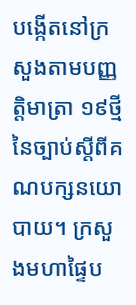បង្កើតនៅក្រសួងតាមបញ្ញត្តិមាត្រា ១៩ថ្មី នៃច្បាប់ស្ដីពីគណបក្សនយោបាយ។ ក្រសួងមហាផ្ទៃប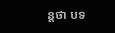ន្ដថា បទ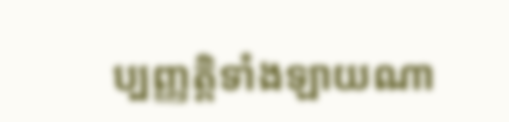ប្បញ្ញត្តិទាំងឡាយណា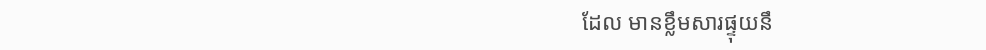ដែល មានខ្លឹមសារផ្ទុយនឹ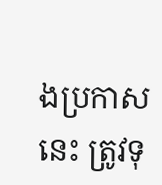ងប្រកាសនេះ ត្រូវទុ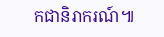កជានិរាករណ៍៕